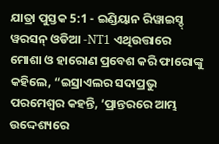ଯାତ୍ରା ପୁସ୍ତକ 5:1 - ଇଣ୍ଡିୟାନ ରିୱାଇସ୍ଡ୍ ୱରସନ୍ ଓଡିଆ -NT1 ଏଥିଉତ୍ତାରେ ମୋଶା ଓ ହାରୋଣ ପ୍ରବେଶ କରି ଫାରୋଙ୍କୁ କହିଲେ, “ଇସ୍ରାଏଲର ସଦାପ୍ରଭୁ ପରମେଶ୍ୱର କହନ୍ତି, ‘ପ୍ରାନ୍ତରରେ ଆମ୍ଭ ଉଦ୍ଦେଶ୍ୟରେ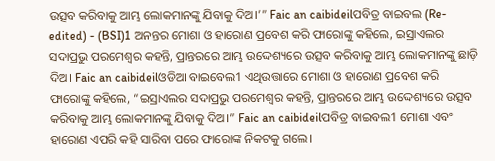ଉତ୍ସବ କରିବାକୁ ଆମ୍ଭ ଲୋକମାନଙ୍କୁ ଯିବାକୁ ଦିଅ।’” Faic an caibideilପବିତ୍ର ବାଇବଲ (Re-edited) - (BSI)1 ଅନନ୍ତର ମୋଶା ଓ ହାରୋଣ ପ୍ରବେଶ କରି ଫାରୋଙ୍କୁ କହିଲେ, ଇସ୍ରାଏଲର ସଦାପ୍ରଭୁ ପରମେଶ୍ଵର କହନ୍ତି, ପ୍ରାନ୍ତରରେ ଆମ୍ଭ ଉଦ୍ଦେଶ୍ୟରେ ଉତ୍ସବ କରିବାକୁ ଆମ୍ଭ ଲୋକମାନଙ୍କୁ ଛାଡ଼ି ଦିଅ। Faic an caibideilଓଡିଆ ବାଇବେଲ1 ଏଥିଉତ୍ତାରେ ମୋଶା ଓ ହାରୋଣ ପ୍ରବେଶ କରି ଫାରୋଙ୍କୁ କହିଲେ, “ଇସ୍ରାଏଲର ସଦାପ୍ରଭୁ ପରମେଶ୍ୱର କହନ୍ତି, ପ୍ରାନ୍ତରରେ ଆମ୍ଭ ଉଦ୍ଦେଶ୍ୟରେ ଉତ୍ସବ କରିବାକୁ ଆମ୍ଭ ଲୋକମାନଙ୍କୁ ଯିବାକୁ ଦିଅ।” Faic an caibideilପବିତ୍ର ବାଇବଲ1 ମୋଶା ଏବଂ ହାରୋଣ ଏପରି କହି ସାରିବା ପରେ ଫାରୋଙ୍କ ନିକଟକୁ ଗଲେ।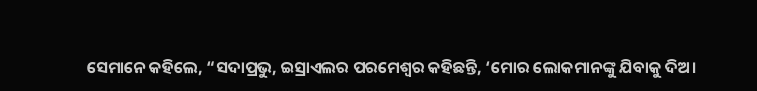ସେମାନେ କହିଲେ, “ସଦାପ୍ରଭୁ, ଇସ୍ରାଏଲର ପରମେଶ୍ୱର କହିଛନ୍ତି, ‘ମୋର ଲୋକମାନଙ୍କୁ ଯିବାକୁ ଦିଅ।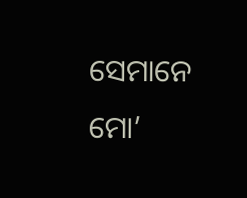ସେମାନେ ମୋ’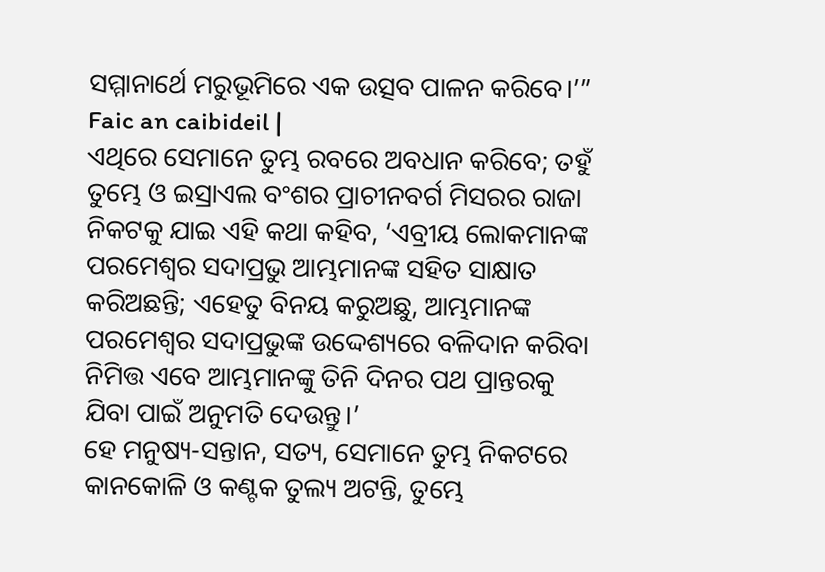ସମ୍ମାନାର୍ଥେ ମରୁଭୂମିରେ ଏକ ଉତ୍ସବ ପାଳନ କରିବେ।’” Faic an caibideil |
ଏଥିରେ ସେମାନେ ତୁମ୍ଭ ରବରେ ଅବଧାନ କରିବେ; ତହୁଁ ତୁମ୍ଭେ ଓ ଇସ୍ରାଏଲ ବଂଶର ପ୍ରାଚୀନବର୍ଗ ମିସରର ରାଜା ନିକଟକୁ ଯାଇ ଏହି କଥା କହିବ, ‘ଏବ୍ରୀୟ ଲୋକମାନଙ୍କ ପରମେଶ୍ୱର ସଦାପ୍ରଭୁ ଆମ୍ଭମାନଙ୍କ ସହିତ ସାକ୍ଷାତ କରିଅଛନ୍ତି; ଏହେତୁ ବିନୟ କରୁଅଛୁ, ଆମ୍ଭମାନଙ୍କ ପରମେଶ୍ୱର ସଦାପ୍ରଭୁଙ୍କ ଉଦ୍ଦେଶ୍ୟରେ ବଳିଦାନ କରିବା ନିମିତ୍ତ ଏବେ ଆମ୍ଭମାନଙ୍କୁ ତିନି ଦିନର ପଥ ପ୍ରାନ୍ତରକୁ ଯିବା ପାଇଁ ଅନୁମତି ଦେଉନ୍ତୁ।’
ହେ ମନୁଷ୍ୟ-ସନ୍ତାନ, ସତ୍ୟ, ସେମାନେ ତୁମ୍ଭ ନିକଟରେ କାନକୋଳି ଓ କଣ୍ଟକ ତୁଲ୍ୟ ଅଟନ୍ତି, ତୁମ୍ଭେ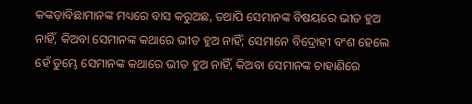କଙ୍କଡ଼ାବିଛାମାନଙ୍କ ମଧ୍ୟରେ ବାସ କରୁଅଛ, ତଥାପି ସେମାନଙ୍କ ବିଷୟରେ ଭୀତ ହୁଅ ନାହିଁ, କିଅବା ସେମାନଙ୍କ କଥାରେ ଭୀତ ହୁଅ ନାହିଁ; ସେମାନେ ବିଦ୍ରୋହୀ ବଂଶ ହେଲେ ହେଁ ତୁମ୍ଭେ ସେମାନଙ୍କ କଥାରେ ଭୀତ ହୁଅ ନାହିଁ, କିଅବା ସେମାନଙ୍କ ଚାହାଣିରେ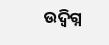ଉଦ୍ବିଗ୍ନ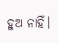ହୁଅ ନାହିଁ।